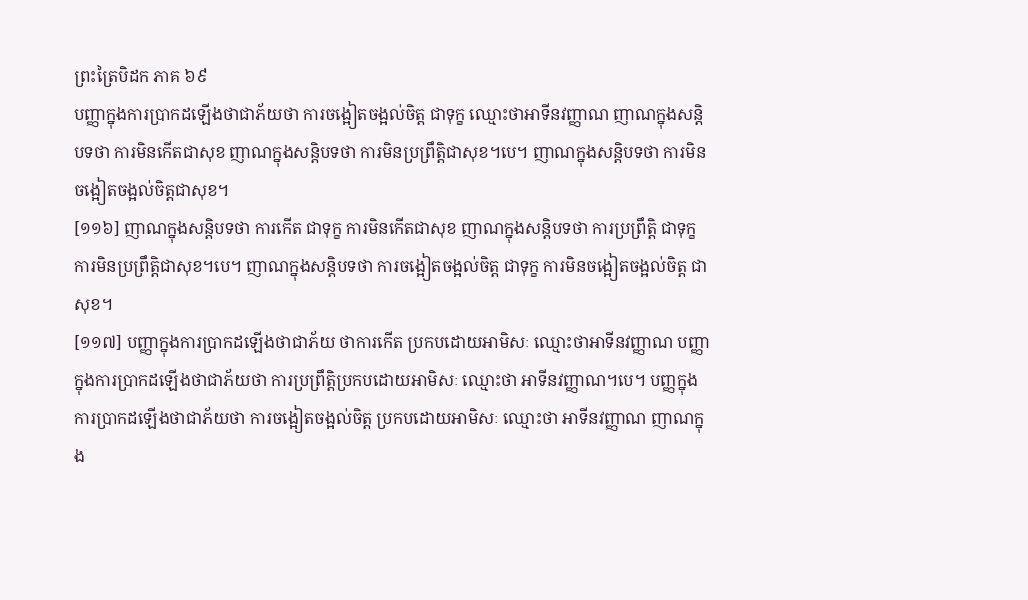ព្រះត្រៃបិដក ភាគ ៦៩
បញ្ញាក្នុងការប្រាកដឡើងថាជាភ័យថា ការចង្អៀតចង្អល់ចិត្ត ជាទុក្ខ ឈ្មោះថាអាទីនវញ្ញាណ ញាណក្នុងសន្តិបទថា ការមិនកើតជាសុខ ញាណក្នុងសន្តិបទថា ការមិនប្រព្រឹត្តិជាសុខ។បេ។ ញាណក្នុងសន្តិបទថា ការមិនចង្អៀតចង្អល់ចិត្តជាសុខ។
[១១៦] ញាណក្នុងសន្តិបទថា ការកើត ជាទុក្ខ ការមិនកើតជាសុខ ញាណក្នុងសន្តិបទថា ការប្រព្រឹត្តិ ជាទុក្ខ ការមិនប្រព្រឹត្តិជាសុខ។បេ។ ញាណក្នុងសន្តិបទថា ការចង្អៀតចង្អល់ចិត្ត ជាទុក្ខ ការមិនចង្អៀតចង្អល់ចិត្ត ជាសុខ។
[១១៧] បញ្ញាក្នុងការប្រាកដឡើងថាជាភ័យ ថាការកើត ប្រកបដោយអាមិសៈ ឈ្មោះថាអាទីនវញ្ញាណ បញ្ញាក្នុងការប្រាកដឡើងថាជាភ័យថា ការប្រព្រឹត្តិប្រកបដោយអាមិសៈ ឈ្មោះថា អាទីនវញ្ញាណ។បេ។ បញ្ញក្នុងការប្រាកដឡើងថាជាភ័យថា ការចង្អៀតចង្អល់ចិត្ត ប្រកបដោយអាមិសៈ ឈ្មោះថា អាទីនវញ្ញាណ ញាណក្នុង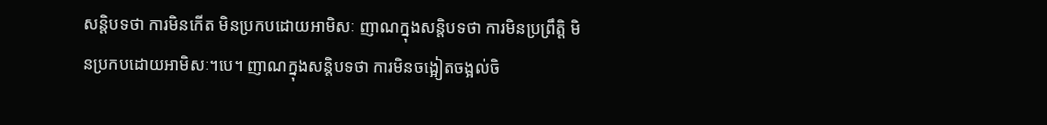សន្តិបទថា ការមិនកើត មិនប្រកបដោយអាមិសៈ ញាណក្នុងសន្តិបទថា ការមិនប្រព្រឹត្តិ មិនប្រកបដោយអាមិសៈ។បេ។ ញាណក្នុងសន្តិបទថា ការមិនចង្អៀតចង្អល់ចិ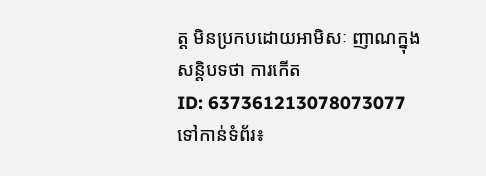ត្ត មិនប្រកបដោយអាមិសៈ ញាណក្នុងសន្តិបទថា ការកើត
ID: 637361213078073077
ទៅកាន់ទំព័រ៖